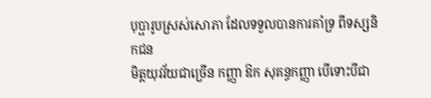បុប្ផារូបស្រស់សោភា ដែលទទួលបានការគាំទ្រ ពីទស្សនិកជន
មិត្តយុវវ័យជាច្រើន កញ្ញា ឱក សុគន្ធកញ្ញា បើទោះបីជា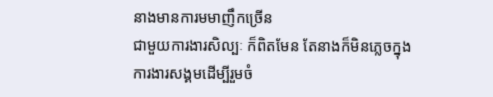នាងមានការមមាញឹកច្រើន
ជាមួយការងារសិល្បៈ ក៏ពិតមែន តែនាងក៏មិនភ្លេចក្នុង
ការងារសង្គមដើម្បីរួមចំ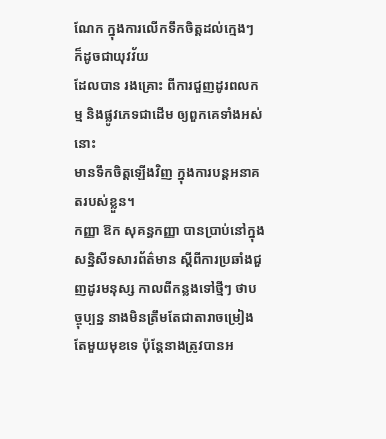ណែក ក្នុងការលើកទឹកចិត្តដល់ក្មេងៗ ក៏ដូចជាយុវវ័យ
ដែលបាន រងគ្រោះ ពីការជួញដូរពលកម្ម និងផ្លូវភេទជាដើម ឲ្យពួកគេទាំងអស់នោះ
មានទឹកចិត្តឡើងវិញ ក្នុងការបន្តអនាគតរបស់ខ្លួន។
កញ្ញា ឱក សុគន្ធកញ្ញា បានប្រាប់នៅក្នុងសន្និសីទសារព័ត៌មាន ស្តីពីការប្រឆាំងជួញដូរមនុស្ស កាលពីកន្លងទៅថ្មីៗ ថាបច្ចុប្បន្ន នាងមិនត្រឹមតែជាតារាចម្រៀង តែមួយមុខទេ ប៉ុន្តែនាងត្រូវបានអ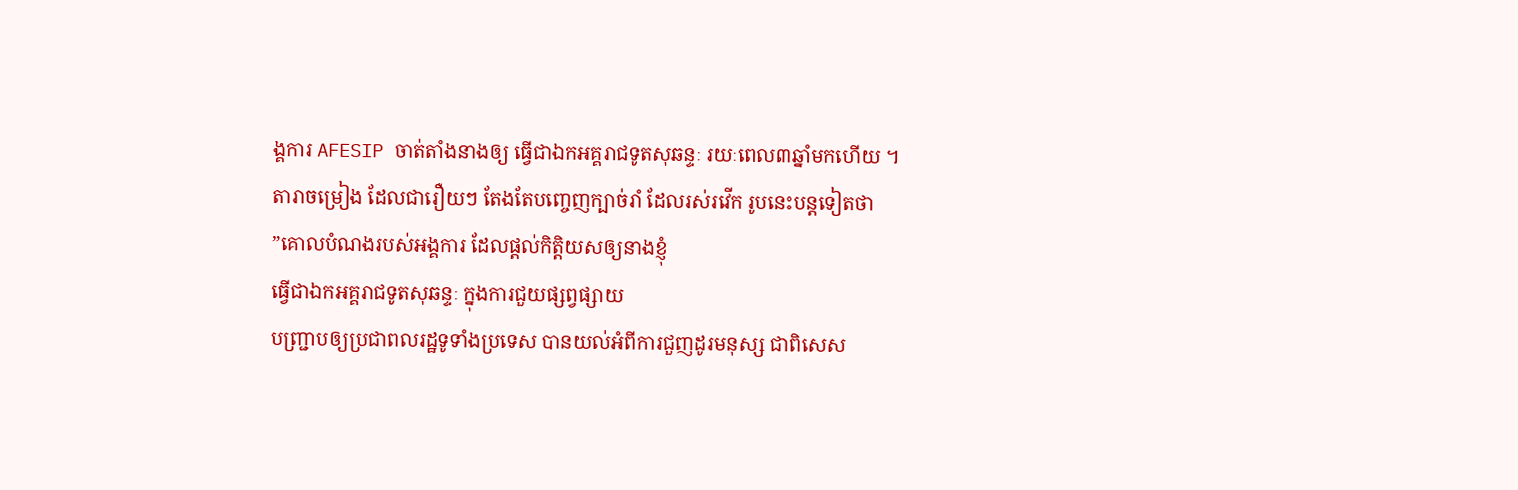ង្គការ AFESIP ចាត់តាំងនាងឲ្យ ធ្វើជាឯកអគ្គរាជទូតសុឆន្ទៈ រយៈពេល៣ឆ្នាំមកហើយ ។
តារាចម្រៀង ដែលជារឿយៗ តែងតែបញ្ចេញក្បាច់រាំ ដែលរស់រវើក រូបនេះបន្តទៀតថា
”គោលបំណងរបស់អង្គការ ដែលផ្តល់កិត្តិយសឲ្យនាងខ្ញុំ
ធ្វើជាឯកអគ្គរាជទូតសុឆន្ទៈ ក្នុងការជួយផ្សព្វផ្សាយ
បញ្ជា្របឲ្យប្រជាពលរដ្ឋទូទាំងប្រទេស បានយល់អំពីការជួញដូរមនុស្ស ជាពិសេស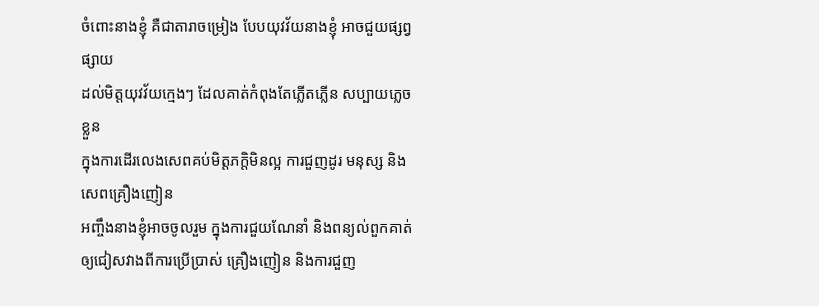ចំពោះនាងខ្ញុំ គឺជាតារាចម្រៀង បែបយុវវ័យនាងខ្ញុំ អាចជួយផ្សព្វផ្សាយ
ដល់មិត្តយុវវ័យក្មេងៗ ដែលគាត់កំពុងតែភ្លើតភ្លើន សប្បាយភ្លេចខ្លួន
ក្នុងការដើរលេងសេពគប់មិត្តភក្តិមិនល្អ ការជួញដូរ មនុស្ស និងសេពគ្រឿងញៀន
អញ្ចឹងនាងខ្ញុំអាចចូលរួម ក្នុងការជួយណែនាំ និងពន្យល់ពួកគាត់
ឲ្យជៀសវាងពីការប្រើប្រាស់ គ្រឿងញៀន និងការជួញ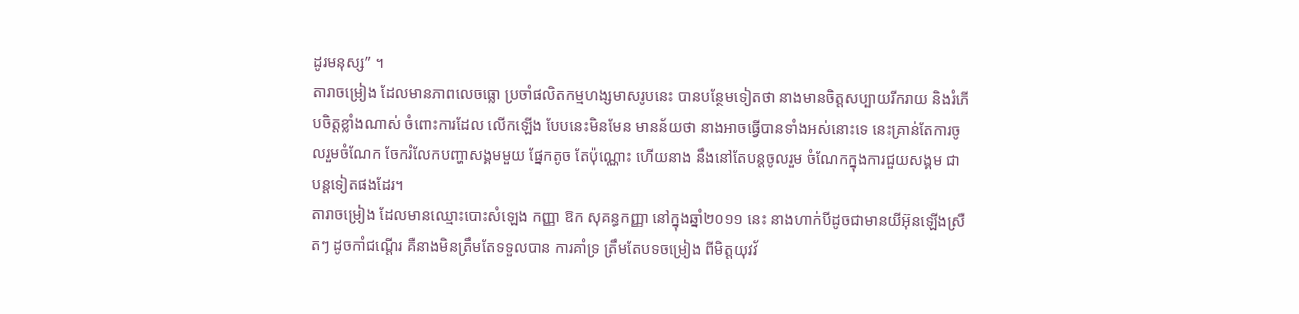ដូរមនុស្ស” ។
តារាចម្រៀង ដែលមានភាពលេចធ្លោ ប្រចាំផលិតកម្មហង្សមាសរូបនេះ បានបន្ថែមទៀតថា នាងមានចិត្តសប្បាយរីករាយ និងរំភើបចិត្តខ្លាំងណាស់ ចំពោះការដែល លើកឡើង បែបនេះមិនមែន មានន័យថា នាងអាចធ្វើបានទាំងអស់នោះទេ នេះគ្រាន់តែការចូលរួមចំណែក ចែករំលែកបញ្ហាសង្គមមួយ ផ្នែកតូច តែប៉ុណ្ណោះ ហើយនាង នឹងនៅតែបន្តចូលរួម ចំណែកក្នុងការជួយសង្គម ជាបន្តទៀតផងដែរ។
តារាចម្រៀង ដែលមានឈ្មោះបោះសំឡេង កញ្ញា ឱក សុគន្ធកញ្ញា នៅក្នុងឆ្នាំ២០១១ នេះ នាងហាក់បីដូចជាមានយីអ៊ុនឡើងស្រឺតៗ ដូចកាំជណ្តើរ គឺនាងមិនត្រឹមតែទទួលបាន ការគាំទ្រ ត្រឹមតែបទចម្រៀង ពីមិត្តយុវវ័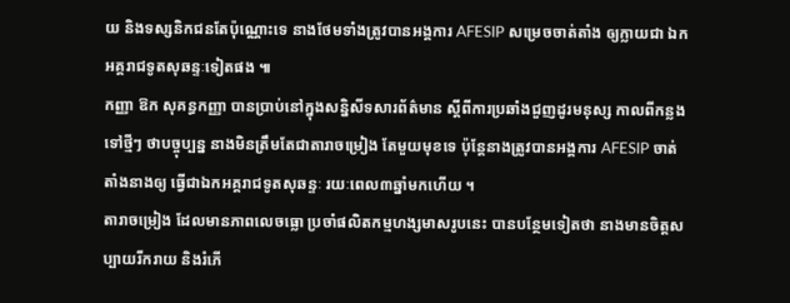យ និងទស្សនិកជនតែប៉ុណ្ណោះទេ នាងថែមទាំងត្រូវបានអង្គការ AFESIP សម្រេចចាត់តាំង ឲ្យក្លាយជា ឯកអគ្គរាជទូតសុឆន្ទៈទៀតផង ៕
កញ្ញា ឱក សុគន្ធកញ្ញា បានប្រាប់នៅក្នុងសន្និសីទសារព័ត៌មាន ស្តីពីការប្រឆាំងជួញដូរមនុស្ស កាលពីកន្លងទៅថ្មីៗ ថាបច្ចុប្បន្ន នាងមិនត្រឹមតែជាតារាចម្រៀង តែមួយមុខទេ ប៉ុន្តែនាងត្រូវបានអង្គការ AFESIP ចាត់តាំងនាងឲ្យ ធ្វើជាឯកអគ្គរាជទូតសុឆន្ទៈ រយៈពេល៣ឆ្នាំមកហើយ ។
តារាចម្រៀង ដែលមានភាពលេចធ្លោ ប្រចាំផលិតកម្មហង្សមាសរូបនេះ បានបន្ថែមទៀតថា នាងមានចិត្តសប្បាយរីករាយ និងរំភើ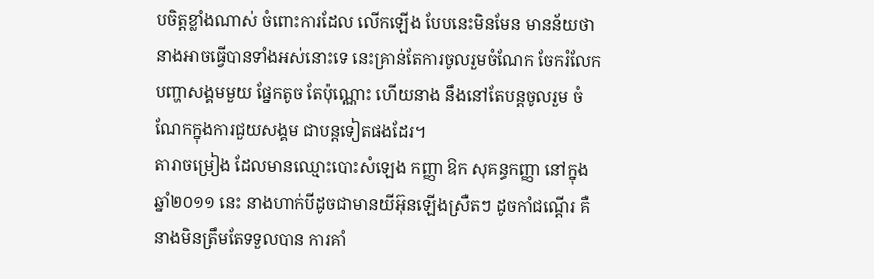បចិត្តខ្លាំងណាស់ ចំពោះការដែល លើកឡើង បែបនេះមិនមែន មានន័យថា នាងអាចធ្វើបានទាំងអស់នោះទេ នេះគ្រាន់តែការចូលរួមចំណែក ចែករំលែកបញ្ហាសង្គមមួយ ផ្នែកតូច តែប៉ុណ្ណោះ ហើយនាង នឹងនៅតែបន្តចូលរួម ចំណែកក្នុងការជួយសង្គម ជាបន្តទៀតផងដែរ។
តារាចម្រៀង ដែលមានឈ្មោះបោះសំឡេង កញ្ញា ឱក សុគន្ធកញ្ញា នៅក្នុងឆ្នាំ២០១១ នេះ នាងហាក់បីដូចជាមានយីអ៊ុនឡើងស្រឺតៗ ដូចកាំជណ្តើរ គឺនាងមិនត្រឹមតែទទួលបាន ការគាំ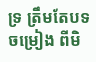ទ្រ ត្រឹមតែបទចម្រៀង ពីមិ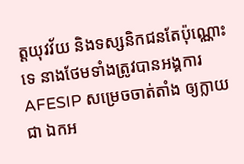ត្តយុវវ័យ និងទស្សនិកជនតែប៉ុណ្ណោះទេ នាងថែមទាំងត្រូវបានអង្គការ AFESIP សម្រេចចាត់តាំង ឲ្យក្លាយជា ឯកអ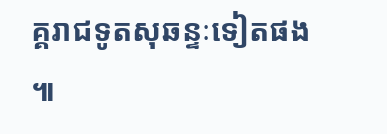គ្គរាជទូតសុឆន្ទៈទៀតផង ៕